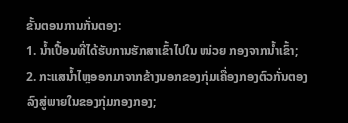ຂັ້ນຕອນການກັ່ນຕອງ:
1. ນໍ້າເປື້ອນທີ່ໄດ້ຮັບການຮັກສາເຂົ້າໄປໃນ ໜ່ວຍ ກອງຈາກນໍ້າເຂົ້າ;
2. ກະແສນໍ້າໄຫຼອອກມາຈາກຂ້າງນອກຂອງກຸ່ມເຄື່ອງກອງຕົວກັ່ນຕອງລົງສູ່ພາຍໃນຂອງກຸ່ມກອງກອງ;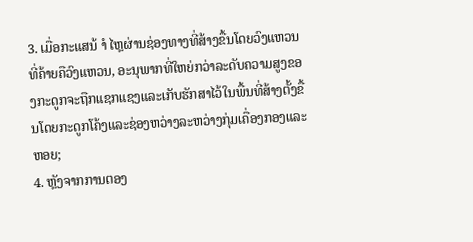3. ເມື່ອກະແສນ້ ຳ ໄຫຼຜ່ານຊ່ອງທາງທີ່ສ້າງຂື້ນໂດຍວົງແຫວນທີ່ຄ້າຍຄືວົງແຫວນ, ອະນຸພາກທີ່ໃຫຍ່ກວ່າລະດັບຄວາມສູງຂອງກະດູກຈະຖືກແຊກແຊງແລະເກັບຮັກສາໄວ້ໃນພື້ນທີ່ສ້າງຕັ້ງຂື້ນໂດຍກະດູກໂຄ້ງແລະຊ່ອງຫວ່າງລະຫວ່າງກຸ່ມເຄື່ອງກອງແລະຫອຍ;
4. ຫຼັງຈາກການຕອງ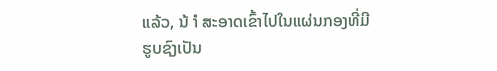ແລ້ວ, ນ້ ຳ ສະອາດເຂົ້າໄປໃນແຜ່ນກອງທີ່ມີຮູບຊົງເປັນ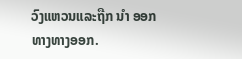ວົງແຫວນແລະຖືກ ນຳ ອອກທາງທາງອອກ.